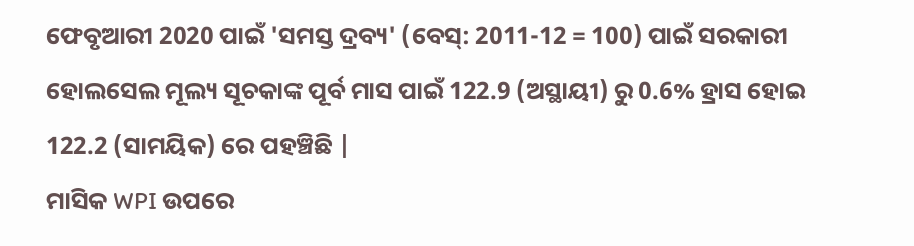ଫେବୃଆରୀ 2020 ପାଇଁ 'ସମସ୍ତ ଦ୍ରବ୍ୟ' (ବେସ୍: 2011-12 = 100) ପାଇଁ ସରକାରୀ ହୋଲସେଲ ମୂଲ୍ୟ ସୂଚକାଙ୍କ ପୂର୍ବ ମାସ ପାଇଁ 122.9 (ଅସ୍ଥାୟୀ) ରୁ 0.6% ହ୍ରାସ ହୋଇ 122.2 (ସାମୟିକ) ରେ ପହଞ୍ଚିଛି |
ମାସିକ WPI ଉପରେ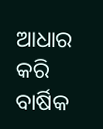ଆଧାର କରି ବାର୍ଷିକ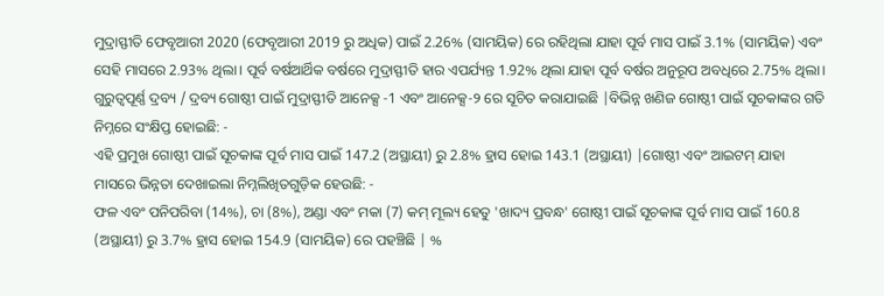ମୁଦ୍ରାସ୍ଫୀତି ଫେବୃଆରୀ 2020 (ଫେବୃଆରୀ 2019 ରୁ ଅଧିକ) ପାଇଁ 2.26% (ସାମୟିକ) ରେ ରହିଥିଲା ଯାହା ପୂର୍ବ ମାସ ପାଇଁ 3.1% (ସାମୟିକ) ଏବଂ ସେହି ମାସରେ 2.93% ଥିଲା। ପୂର୍ବ ବର୍ଷଆର୍ଥିକ ବର୍ଷରେ ମୁଦ୍ରାସ୍ଫୀତି ହାର ଏପର୍ଯ୍ୟନ୍ତ 1.92% ଥିଲା ଯାହା ପୂର୍ବ ବର୍ଷର ଅନୁରୂପ ଅବଧିରେ 2.75% ଥିଲା।
ଗୁରୁତ୍ୱପୂର୍ଣ୍ଣ ଦ୍ରବ୍ୟ / ଦ୍ରବ୍ୟ ଗୋଷ୍ଠୀ ପାଇଁ ମୁଦ୍ରାସ୍ଫୀତି ଆନେକ୍ସ -1 ଏବଂ ଆନେକ୍ସ-୨ ରେ ସୂଚିତ କରାଯାଇଛି |ବିଭିନ୍ନ ଖଣିଜ ଗୋଷ୍ଠୀ ପାଇଁ ସୂଚକାଙ୍କର ଗତି ନିମ୍ନରେ ସଂକ୍ଷିପ୍ତ ହୋଇଛି: -
ଏହି ପ୍ରମୁଖ ଗୋଷ୍ଠୀ ପାଇଁ ସୂଚକାଙ୍କ ପୂର୍ବ ମାସ ପାଇଁ 147.2 (ଅସ୍ଥାୟୀ) ରୁ 2.8% ହ୍ରାସ ହୋଇ 143.1 (ଅସ୍ଥାୟୀ) |ଗୋଷ୍ଠୀ ଏବଂ ଆଇଟମ୍ ଯାହା ମାସରେ ଭିନ୍ନତା ଦେଖାଇଲା ନିମ୍ନଲିଖିତଗୁଡ଼ିକ ହେଉଛି: -
ଫଳ ଏବଂ ପନିପରିବା (14%), ଚା (8%), ଅଣ୍ଡା ଏବଂ ମକା (7) କମ୍ ମୂଲ୍ୟ ହେତୁ 'ଖାଦ୍ୟ ପ୍ରବନ୍ଧ' ଗୋଷ୍ଠୀ ପାଇଁ ସୂଚକାଙ୍କ ପୂର୍ବ ମାସ ପାଇଁ 160.8 (ଅସ୍ଥାୟୀ) ରୁ 3.7% ହ୍ରାସ ହୋଇ 154.9 (ସାମୟିକ) ରେ ପହଞ୍ଚିଛି | %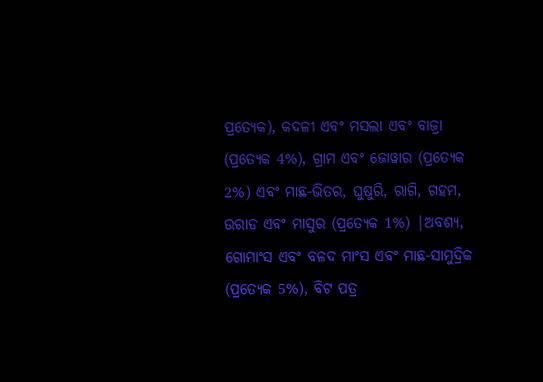ପ୍ରତ୍ୟେକ), କଦଳୀ ଏବଂ ମସଲା ଏବଂ ବାଜ୍ରା (ପ୍ରତ୍ୟେକ 4%), ଗ୍ରାମ ଏବଂ ଜୋୱାର (ପ୍ରତ୍ୟେକ 2%) ଏବଂ ମାଛ-ଭିତର, ଘୁଷୁରି, ରାଗି, ଗହମ, ଉରାଡ ଏବଂ ମାସୁର (ପ୍ରତ୍ୟେକ 1%) |ଅବଶ୍ୟ, ଗୋମାଂସ ଏବଂ ବଳଦ ମାଂସ ଏବଂ ମାଛ-ସାମୁଦ୍ରିକ (ପ୍ରତ୍ୟେକ 5%), ବିଟ ପତ୍ର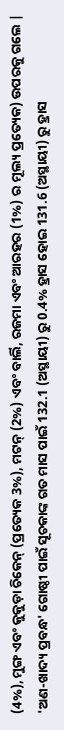(4%), ମୁଙ୍ଗ ଏବଂ କୁକୁଡ଼ା ଚିକେନ୍ (ପ୍ରତ୍ୟେକ 3%), ମଟନ୍ (2%) ଏବଂ ବାର୍ଲି, ରଜମା ଏବଂ ଆରହର (1%) ର ମୂଲ୍ୟ ପ୍ରତ୍ୟେକ) ଉପରକୁ ଗଲେ |
'ଅଣ-ଖାଦ୍ୟ ପ୍ରବନ୍ଧ' ଗୋଷ୍ଠୀ ପାଇଁ ସୂଚକାଙ୍କ ଗତ ମାସ ପାଇଁ 132.1 (ଅସ୍ଥାୟୀ) ରୁ 0.4% ହ୍ରାସ ହୋଇ 131.6 (ଅସ୍ଥାୟୀ) ରୁ ହ୍ରାସ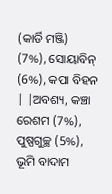(କାର୍ଡି ମଞ୍ଜି) (7%), ସୋୟାବିନ୍ (6%), କପା ବିହନ | |ଅବଶ୍ୟ, କଞ୍ଚା ରେଶମ (7%), ପୁଷ୍ପଗୁଚ୍ଛ (5%), ଭୂମି ବାଦାମ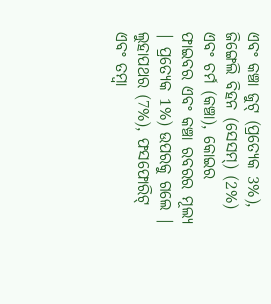ଏବଂ କଞ୍ଚା ଜୁଟ୍ (ପ୍ରତ୍ୟେକ 3%), ଜିଙ୍ଗେଲି ବିହନ (ସେସମ୍) (2%) ଏବଂ ଚର୍ମ (କଞ୍ଚା), କୋଇର ଫାଇବର ଏବଂ କଞ୍ଚା ରବରର ମୂଲ୍ୟ | ପ୍ରତ୍ୟେକ 1%) ଉପରକୁ ଗଲେ |
ଲୁହାପଥର (7%), ଫସଫୋରିଟ୍ ଏବଂ ତମ୍ବା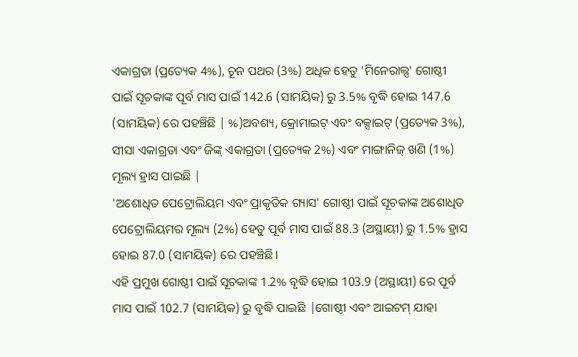ଏକାଗ୍ରତା (ପ୍ରତ୍ୟେକ 4%), ଚୂନ ପଥର (3%) ଅଧିକ ହେତୁ 'ମିନେରାଲ୍ସ' ଗୋଷ୍ଠୀ ପାଇଁ ସୂଚକାଙ୍କ ପୂର୍ବ ମାସ ପାଇଁ 142.6 (ସାମୟିକ) ରୁ 3.5% ବୃଦ୍ଧି ହୋଇ 147.6 (ସାମୟିକ) ରେ ପହଞ୍ଚିଛି | %)ଅବଶ୍ୟ, କ୍ରୋମାଇଟ୍ ଏବଂ ବକ୍ସାଇଟ୍ (ପ୍ରତ୍ୟେକ 3%), ସୀସା ଏକାଗ୍ରତା ଏବଂ ଜିଙ୍କ୍ ଏକାଗ୍ରତା (ପ୍ରତ୍ୟେକ 2%) ଏବଂ ମାଙ୍ଗାନିଜ୍ ଖଣି (1%) ମୂଲ୍ୟ ହ୍ରାସ ପାଇଛି |
'ଅଶୋଧିତ ପେଟ୍ରୋଲିୟମ ଏବଂ ପ୍ରାକୃତିକ ଗ୍ୟାସ' ଗୋଷ୍ଠୀ ପାଇଁ ସୂଚକାଙ୍କ ଅଶୋଧିତ ପେଟ୍ରୋଲିୟମର ମୂଲ୍ୟ (2%) ହେତୁ ପୂର୍ବ ମାସ ପାଇଁ 88.3 (ଅସ୍ଥାୟୀ) ରୁ 1.5% ହ୍ରାସ ହୋଇ 87.0 (ସାମୟିକ) ରେ ପହଞ୍ଚିଛି।
ଏହି ପ୍ରମୁଖ ଗୋଷ୍ଠୀ ପାଇଁ ସୂଚକାଙ୍କ 1.2% ବୃଦ୍ଧି ହୋଇ 103.9 (ଅସ୍ଥାୟୀ) ରେ ପୂର୍ବ ମାସ ପାଇଁ 102.7 (ସାମୟିକ) ରୁ ବୃଦ୍ଧି ପାଇଛି |ଗୋଷ୍ଠୀ ଏବଂ ଆଇଟମ୍ ଯାହା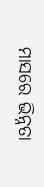ମାସରେ ଭିନ୍ନତା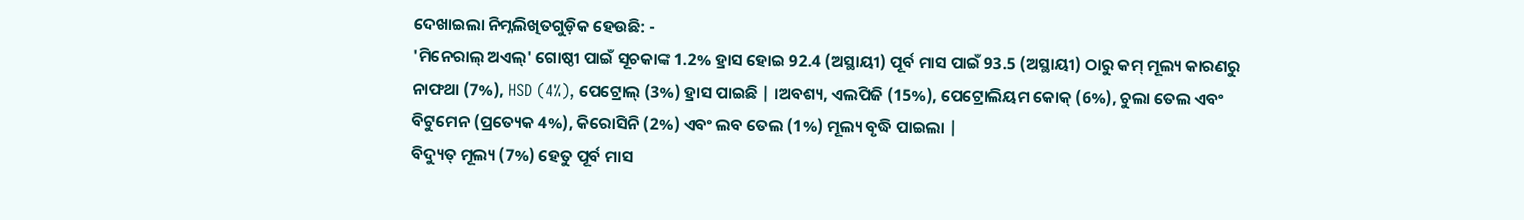ଦେଖାଇଲା ନିମ୍ନଲିଖିତଗୁଡ଼ିକ ହେଉଛି: -
'ମିନେରାଲ୍ ଅଏଲ୍' ଗୋଷ୍ଠୀ ପାଇଁ ସୂଚକାଙ୍କ 1.2% ହ୍ରାସ ହୋଇ 92.4 (ଅସ୍ଥାୟୀ) ପୂର୍ବ ମାସ ପାଇଁ 93.5 (ଅସ୍ଥାୟୀ) ଠାରୁ କମ୍ ମୂଲ୍ୟ କାରଣରୁ ନାଫଥା (7%), HSD (4%), ପେଟ୍ରୋଲ୍ (3%) ହ୍ରାସ ପାଇଛି | ।ଅବଶ୍ୟ, ଏଲପିଜି (15%), ପେଟ୍ରୋଲିୟମ କୋକ୍ (6%), ଚୁଲା ତେଲ ଏବଂ ବିଟୁମେନ (ପ୍ରତ୍ୟେକ 4%), କିରୋସିନି (2%) ଏବଂ ଲବ ତେଲ (1%) ମୂଲ୍ୟ ବୃଦ୍ଧି ପାଇଲା |
ବିଦ୍ୟୁତ୍ ମୂଲ୍ୟ (7%) ହେତୁ ପୂର୍ବ ମାସ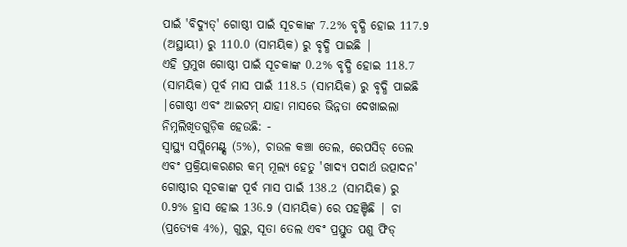ପାଇଁ 'ବିଦ୍ୟୁତ୍' ଗୋଷ୍ଠୀ ପାଇଁ ସୂଚକାଙ୍କ 7.2% ବୃଦ୍ଧି ହୋଇ 117.9 (ଅସ୍ଥାୟୀ) ରୁ 110.0 (ସାମୟିକ) ରୁ ବୃଦ୍ଧି ପାଇଛି |
ଏହି ପ୍ରମୁଖ ଗୋଷ୍ଠୀ ପାଇଁ ସୂଚକାଙ୍କ 0.2% ବୃଦ୍ଧି ହୋଇ 118.7 (ସାମୟିକ) ପୂର୍ବ ମାସ ପାଇଁ 118.5 (ସାମୟିକ) ରୁ ବୃଦ୍ଧି ପାଇଛି |ଗୋଷ୍ଠୀ ଏବଂ ଆଇଟମ୍ ଯାହା ମାସରେ ଭିନ୍ନତା ଦେଖାଇଲା ନିମ୍ନଲିଖିତଗୁଡ଼ିକ ହେଉଛି: -
ସ୍ୱାସ୍ଥ୍ୟ ସପ୍ଲିମେଣ୍ଟ୍ସ (5%), ଚାଉଳ କଞ୍ଚା ତେଲ, ରେପସିଡ୍ ତେଲ ଏବଂ ପ୍ରକ୍ରିୟାକରଣର କମ୍ ମୂଲ୍ୟ ହେତୁ 'ଖାଦ୍ୟ ପଦାର୍ଥ ଉତ୍ପାଦନ' ଗୋଷ୍ଠୀର ସୂଚକାଙ୍କ ପୂର୍ବ ମାସ ପାଇଁ 138.2 (ସାମୟିକ) ରୁ 0.9% ହ୍ରାସ ହୋଇ 136.9 (ସାମୟିକ) ରେ ପହଞ୍ଚିଛି | ଚା (ପ୍ରତ୍ୟେକ 4%), ଗୁରୁ, ସୂତା ତେଲ ଏବଂ ପ୍ରସ୍ତୁତ ପଶୁ ଫିଡ୍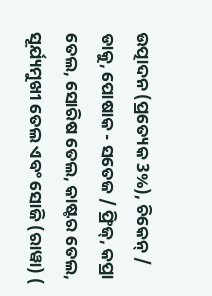ଉତ୍ପାଦନ (ପ୍ରତ୍ୟେକ 3%), ଚିକେନ୍ / ଡାକୁ, ପୋଷାକ - ସତେଜ / ଫ୍ରିଜ୍, କପ୍ରା ତେଲ, ସୋରିଷ ତେଲ, କାଷ୍ଟର ତେଲ, ସୂର୍ଯ୍ୟମୁଖୀ ତେଲ ଏବଂ ସୋଜି (ରାୱା) (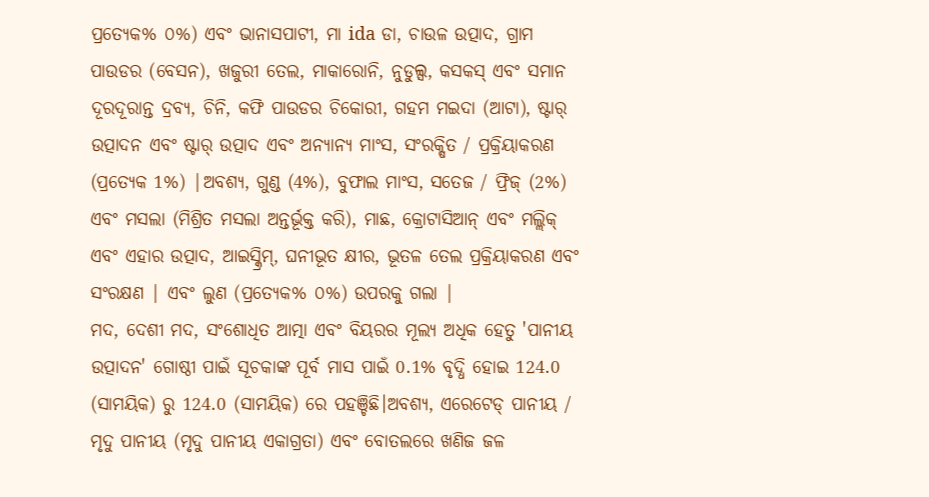ପ୍ରତ୍ୟେକ% ୦%) ଏବଂ ଭାନାସପାଟୀ, ମା ida ଡା, ଚାଉଳ ଉତ୍ପାଦ, ଗ୍ରାମ ପାଉଡର (ବେସନ), ଖଜୁରୀ ତେଲ, ମାକାରୋନି, ନୁଡୁଲ୍ସ, କସକସ୍ ଏବଂ ସମାନ ଦୂରଦୂରାନ୍ତ ଦ୍ରବ୍ୟ, ଚିନି, କଫି ପାଉଡର ଚିକୋରୀ, ଗହମ ମଇଦା (ଆଟା), ଷ୍ଟାର୍ ଉତ୍ପାଦନ ଏବଂ ଷ୍ଟାର୍ ଉତ୍ପାଦ ଏବଂ ଅନ୍ୟାନ୍ୟ ମାଂସ, ସଂରକ୍ଷିତ / ପ୍ରକ୍ରିୟାକରଣ (ପ୍ରତ୍ୟେକ 1%) |ଅବଶ୍ୟ, ଗୁଣ୍ଡ (4%), ବୁଫାଲ ମାଂସ, ସତେଜ / ଫ୍ରିଜ୍ (2%) ଏବଂ ମସଲା (ମିଶ୍ରିତ ମସଲା ଅନ୍ତର୍ଭୂକ୍ତ କରି), ମାଛ, କ୍ରୋଟାସିଆନ୍ ଏବଂ ମଲ୍ଲିକ୍ ଏବଂ ଏହାର ଉତ୍ପାଦ, ଆଇସ୍କ୍ରିମ୍, ଘନୀଭୂତ କ୍ଷୀର, ଭୂତଳ ତେଲ ପ୍ରକ୍ରିୟାକରଣ ଏବଂ ସଂରକ୍ଷଣ | ଏବଂ ଲୁଣ (ପ୍ରତ୍ୟେକ% ୦%) ଉପରକୁ ଗଲା |
ମଦ, ଦେଶୀ ମଦ, ସଂଶୋଧିତ ଆତ୍ମା ଏବଂ ବିୟରର ମୂଲ୍ୟ ଅଧିକ ହେତୁ 'ପାନୀୟ ଉତ୍ପାଦନ' ଗୋଷ୍ଠୀ ପାଇଁ ସୂଚକାଙ୍କ ପୂର୍ବ ମାସ ପାଇଁ 0.1% ବୃଦ୍ଧି ହୋଇ 124.0 (ସାମୟିକ) ରୁ 124.0 (ସାମୟିକ) ରେ ପହଞ୍ଚିଛି।ଅବଶ୍ୟ, ଏରେଟେଡ୍ ପାନୀୟ / ମୃଦୁ ପାନୀୟ (ମୃଦୁ ପାନୀୟ ଏକାଗ୍ରତା) ଏବଂ ବୋତଲରେ ଖଣିଜ ଜଳ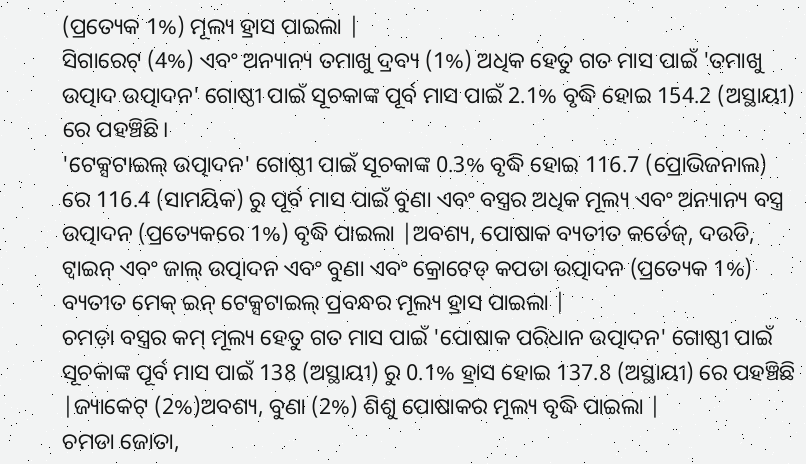(ପ୍ରତ୍ୟେକ 1%) ମୂଲ୍ୟ ହ୍ରାସ ପାଇଲା |
ସିଗାରେଟ୍ (4%) ଏବଂ ଅନ୍ୟାନ୍ୟ ତମାଖୁ ଦ୍ରବ୍ୟ (1%) ଅଧିକ ହେତୁ ଗତ ମାସ ପାଇଁ 'ତମାଖୁ ଉତ୍ପାଦ ଉତ୍ପାଦନ' ଗୋଷ୍ଠୀ ପାଇଁ ସୂଚକାଙ୍କ ପୂର୍ବ ମାସ ପାଇଁ 2.1% ବୃଦ୍ଧି ହୋଇ 154.2 (ଅସ୍ଥାୟୀ) ରେ ପହଞ୍ଚିଛି।
'ଟେକ୍ସଟାଇଲ୍ ଉତ୍ପାଦନ' ଗୋଷ୍ଠୀ ପାଇଁ ସୂଚକାଙ୍କ 0.3% ବୃଦ୍ଧି ହୋଇ 116.7 (ପ୍ରୋଭିଜନାଲ) ରେ 116.4 (ସାମୟିକ) ରୁ ପୂର୍ବ ମାସ ପାଇଁ ବୁଣା ଏବଂ ବସ୍ତ୍ରର ଅଧିକ ମୂଲ୍ୟ ଏବଂ ଅନ୍ୟାନ୍ୟ ବସ୍ତ୍ର ଉତ୍ପାଦନ (ପ୍ରତ୍ୟେକରେ 1%) ବୃଦ୍ଧି ପାଇଲା |ଅବଶ୍ୟ, ପୋଷାକ ବ୍ୟତୀତ କର୍ଡେଜ୍, ଦଉଡି, ଟ୍ୱାଇନ୍ ଏବଂ ଜାଲ୍ ଉତ୍ପାଦନ ଏବଂ ବୁଣା ଏବଂ କ୍ରୋଟେଡ୍ କପଡା ଉତ୍ପାଦନ (ପ୍ରତ୍ୟେକ 1%) ବ୍ୟତୀତ ମେକ୍ ଇନ୍ ଟେକ୍ସଟାଇଲ୍ ପ୍ରବନ୍ଧର ମୂଲ୍ୟ ହ୍ରାସ ପାଇଲା |
ଚମଡ଼ା ବସ୍ତ୍ରର କମ୍ ମୂଲ୍ୟ ହେତୁ ଗତ ମାସ ପାଇଁ 'ପୋଷାକ ପରିଧାନ ଉତ୍ପାଦନ' ଗୋଷ୍ଠୀ ପାଇଁ ସୂଚକାଙ୍କ ପୂର୍ବ ମାସ ପାଇଁ 138 (ଅସ୍ଥାୟୀ) ରୁ 0.1% ହ୍ରାସ ହୋଇ 137.8 (ଅସ୍ଥାୟୀ) ରେ ପହଞ୍ଚିଛି |ଜ୍ୟାକେଟ୍ (2%)ଅବଶ୍ୟ, ବୁଣା (2%) ଶିଶୁ ପୋଷାକର ମୂଲ୍ୟ ବୃଦ୍ଧି ପାଇଲା |
ଚମଡା ଜୋତା,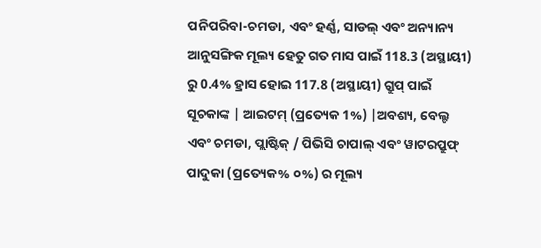ପନିପରିବା-ଚମଡା, ଏବଂ ହର୍ଣ୍ଣ, ସାଡଲ୍ ଏବଂ ଅନ୍ୟାନ୍ୟ ଆନୁସଙ୍ଗିକ ମୂଲ୍ୟ ହେତୁ ଗତ ମାସ ପାଇଁ 118.3 (ଅସ୍ଥାୟୀ) ରୁ 0.4% ହ୍ରାସ ହୋଇ 117.8 (ଅସ୍ଥାୟୀ) ଗ୍ରୁପ୍ ପାଇଁ ସୂଚକାଙ୍କ | ଆଇଟମ୍ (ପ୍ରତ୍ୟେକ 1%) |ଅବଶ୍ୟ, ବେଲ୍ଟ ଏବଂ ଚମଡା, ପ୍ଲାଷ୍ଟିକ୍ / ପିଭିସି ଚାପାଲ୍ ଏବଂ ୱାଟରପ୍ରୁଫ୍ ପାଦୁକା (ପ୍ରତ୍ୟେକ% ୦%) ର ମୂଲ୍ୟ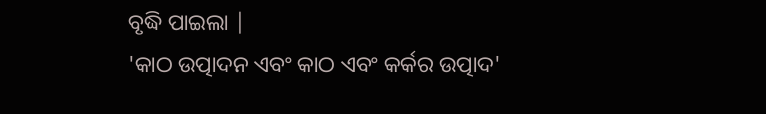ବୃଦ୍ଧି ପାଇଲା |
'କାଠ ଉତ୍ପାଦନ ଏବଂ କାଠ ଏବଂ କର୍କର ଉତ୍ପାଦ'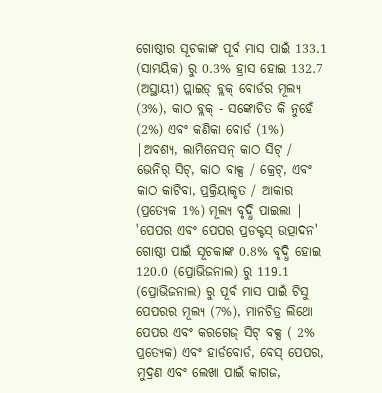ଗୋଷ୍ଠୀର ସୂଚକାଙ୍କ ପୂର୍ବ ମାସ ପାଇଁ 133.1 (ସାମୟିକ) ରୁ 0.3% ହ୍ରାସ ହୋଇ 132.7 (ଅସ୍ଥାୟୀ) ପ୍ଲାଇଡ୍ ବ୍ଲକ୍ ବୋର୍ଡର ମୂଲ୍ୟ (3%), କାଠ ବ୍ଲକ୍ - ସଙ୍କୋଚିତ କି ନୁହେଁ (2%) ଏବଂ କଣିକା ବୋର୍ଡ (1%) |ଅବଶ୍ୟ, ଲାମିନେସନ୍ କାଠ ସିଟ୍ / ଭେନିର୍ ସିଟ୍, କାଠ ବାକ୍ସ / କ୍ରେଟ୍, ଏବଂ କାଠ କାଟିବା, ପ୍ରକ୍ରିୟାକୃତ / ଆକାର (ପ୍ରତ୍ୟେକ 1%) ମୂଲ୍ୟ ବୃଦ୍ଧି ପାଇଲା |
'ପେପର ଏବଂ ପେପର ପ୍ରଡକ୍ଟସ୍ ଉତ୍ପାଦନ' ଗୋଷ୍ଠୀ ପାଇଁ ସୂଚକାଙ୍କ 0.8% ବୃଦ୍ଧି ହୋଇ 120.0 (ପ୍ରୋଭିଜନାଲ) ରୁ 119.1 (ପ୍ରୋଭିଜନାଲ) ରୁ ପୂର୍ବ ମାସ ପାଇଁ ଟିସୁ ପେପରର ମୂଲ୍ୟ (7%), ମାନଚିତ୍ର ଲିଥୋ ପେପର ଏବଂ କରଗେଜ୍ ସିଟ୍ ବକ୍ସ ( 2% ପ୍ରତ୍ୟେକ) ଏବଂ ହାର୍ଡବୋର୍ଡ, ବେସ୍ ପେପର, ମୁଦ୍ରଣ ଏବଂ ଲେଖା ପାଇଁ କାଗଜ,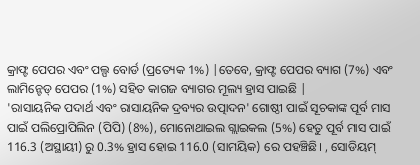କ୍ରାଫ୍ଟ ପେପର ଏବଂ ପଲ୍ପ ବୋର୍ଡ (ପ୍ରତ୍ୟେକ 1%) |ତେବେ, କ୍ରାଫ୍ଟ ପେପର ବ୍ୟାଗ (7%) ଏବଂ ଲାମିନ୍ଟେଡ୍ ପେପର (1%) ସହିତ କାଗଜ ବ୍ୟାଗର ମୂଲ୍ୟ ହ୍ରାସ ପାଇଛି |
'ରାସାୟନିକ ପଦାର୍ଥ ଏବଂ ରାସାୟନିକ ଦ୍ରବ୍ୟର ଉତ୍ପାଦନ' ଗୋଷ୍ଠୀ ପାଇଁ ସୂଚକାଙ୍କ ପୂର୍ବ ମାସ ପାଇଁ ପଲିପ୍ରୋପିଲିନ (ପିପି) (8%), ମୋନୋଥାଇଲ ଗ୍ଲାଇକଲ (5%) ହେତୁ ପୂର୍ବ ମାସ ପାଇଁ 116.3 (ଅସ୍ଥାୟୀ) ରୁ 0.3% ହ୍ରାସ ହୋଇ 116.0 (ସାମୟିକ) ରେ ପହଞ୍ଚିଛି। , ସୋଡିୟମ୍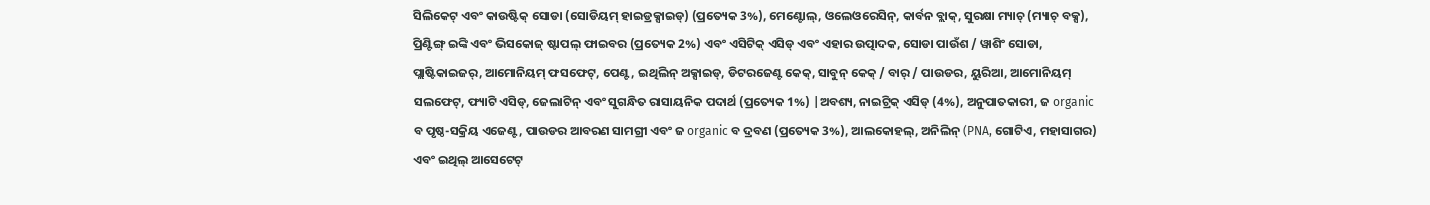ସିଲିକେଟ୍ ଏବଂ କାଉଷ୍ଟିକ୍ ସୋଡା (ସୋଡିୟମ୍ ହାଇଡ୍ରକ୍ସାଇଡ୍) (ପ୍ରତ୍ୟେକ 3%), ମେଣ୍ଟୋଲ୍, ଓଲେଓରେସିନ୍, କାର୍ବନ ବ୍ଲାକ୍, ସୁରକ୍ଷା ମ୍ୟାଚ୍ (ମ୍ୟାଚ୍ ବକ୍ସ), ପ୍ରିଣ୍ଟିଙ୍ଗ୍ ଇଙ୍କି ଏବଂ ଭିସକୋଜ୍ ଷ୍ଟାପଲ୍ ଫାଇବର (ପ୍ରତ୍ୟେକ 2%) ଏବଂ ଏସିଟିକ୍ ଏସିଡ୍ ଏବଂ ଏହାର ଉତ୍ପାଦକ, ସୋଡା ପାଉଁଶ / ୱାଶିଂ ସୋଡା, ପ୍ଲାଷ୍ଟିକାଇଜର୍, ଆମୋନିୟମ୍ ଫସଫେଟ୍, ପେଣ୍ଟ, ଇଥିଲିନ୍ ଅକ୍ସାଇଡ୍, ଡିଟରଜେଣ୍ଟ କେକ୍, ସାବୁନ୍ କେକ୍ / ବାର୍ / ପାଉଡର, ୟୁରିଆ, ଆମୋନିୟମ୍ ସଲଫେଟ୍, ଫ୍ୟାଟି ଏସିଡ୍, ଜେଲାଟିନ୍ ଏବଂ ସୁଗନ୍ଧିତ ରାସାୟନିକ ପଦାର୍ଥ (ପ୍ରତ୍ୟେକ 1%) |ଅବଶ୍ୟ, ନାଇଟ୍ରିକ୍ ଏସିଡ୍ (4%), ଅନୁପାତକାରୀ, ଜ organic ବ ପୃଷ୍ଠ-ସକ୍ରିୟ ଏଜେଣ୍ଟ, ପାଉଡର ଆବରଣ ସାମଗ୍ରୀ ଏବଂ ଜ organic ବ ଦ୍ରବଣ (ପ୍ରତ୍ୟେକ 3%), ଆଲକୋହଲ୍, ଅନିଲିନ୍ (PNA, ଗୋଟିଏ, ମହାସାଗର) ଏବଂ ଇଥିଲ୍ ଆସେଟେଟ୍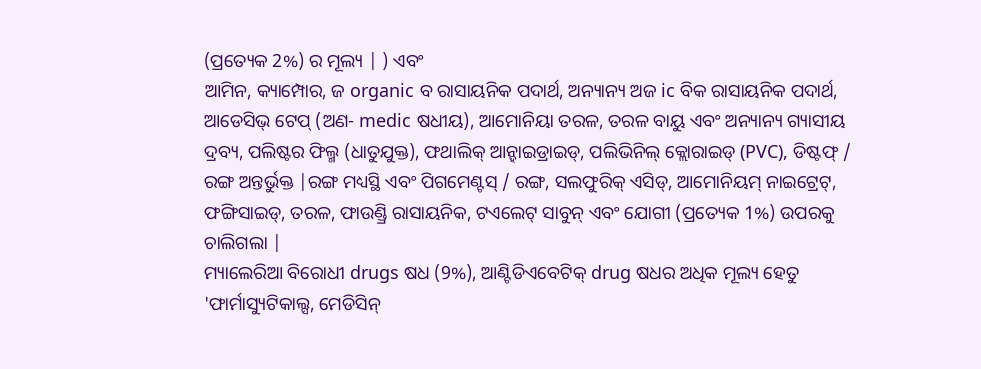(ପ୍ରତ୍ୟେକ 2%) ର ମୂଲ୍ୟ | ) ଏବଂ
ଆମିନ, କ୍ୟାମ୍ପୋର, ଜ organic ବ ରାସାୟନିକ ପଦାର୍ଥ, ଅନ୍ୟାନ୍ୟ ଅଜ ic ବିକ ରାସାୟନିକ ପଦାର୍ଥ, ଆଡେସିଭ୍ ଟେପ୍ (ଅଣ- medic ଷଧୀୟ), ଆମୋନିୟା ତରଳ, ତରଳ ବାୟୁ ଏବଂ ଅନ୍ୟାନ୍ୟ ଗ୍ୟାସୀୟ ଦ୍ରବ୍ୟ, ପଲିଷ୍ଟର ଫିଲ୍ମ (ଧାତୁଯୁକ୍ତ), ଫଥାଲିକ୍ ଆନ୍ହାଇଡ୍ରାଇଡ୍, ପଲିଭିନିଲ୍ କ୍ଲୋରାଇଡ୍ (PVC), ଡିଷ୍ଟଫ୍ / ରଙ୍ଗ ଅନ୍ତର୍ଭୁକ୍ତ |ରଙ୍ଗ ମଧ୍ୟସ୍ଥି ଏବଂ ପିଗମେଣ୍ଟସ୍ / ରଙ୍ଗ, ସଲଫୁରିକ୍ ଏସିଡ୍, ଆମୋନିୟମ୍ ନାଇଟ୍ରେଟ୍, ଫଙ୍ଗିସାଇଡ୍, ତରଳ, ଫାଉଣ୍ଡ୍ରି ରାସାୟନିକ, ଟଏଲେଟ୍ ସାବୁନ୍ ଏବଂ ଯୋଗୀ (ପ୍ରତ୍ୟେକ 1%) ଉପରକୁ ଚାଲିଗଲା |
ମ୍ୟାଲେରିଆ ବିରୋଧୀ drugs ଷଧ (9%), ଆଣ୍ଟିଡିଏବେଟିକ୍ drug ଷଧର ଅଧିକ ମୂଲ୍ୟ ହେତୁ 'ଫାର୍ମାସ୍ୟୁଟିକାଲ୍ସ, ମେଡିସିନ୍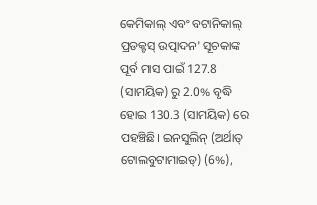କେମିକାଲ୍ ଏବଂ ବଟାନିକାଲ୍ ପ୍ରଡକ୍ଟସ୍ ଉତ୍ପାଦନ' ସୂଚକାଙ୍କ ପୂର୍ବ ମାସ ପାଇଁ 127.8 (ସାମୟିକ) ରୁ 2.0% ବୃଦ୍ଧି ହୋଇ 130.3 (ସାମୟିକ) ରେ ପହଞ୍ଚିଛି। ଇନସୁଲିନ୍ (ଅର୍ଥାତ୍ ଟୋଲବୁଟାମାଇଡ୍) (6%),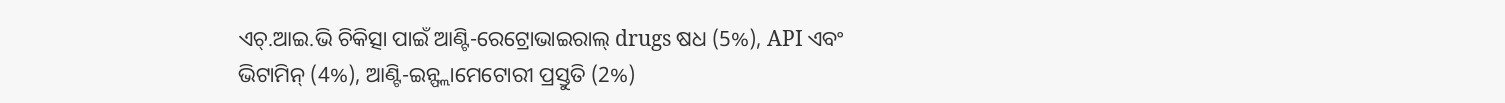ଏଚ୍.ଆଇ.ଭି ଚିକିତ୍ସା ପାଇଁ ଆଣ୍ଟି-ରେଟ୍ରୋଭାଇରାଲ୍ drugs ଷଧ (5%), API ଏବଂ ଭିଟାମିନ୍ (4%), ଆଣ୍ଟି-ଇନ୍ଫ୍ଲାମେଟୋରୀ ପ୍ରସ୍ତୁତି (2%)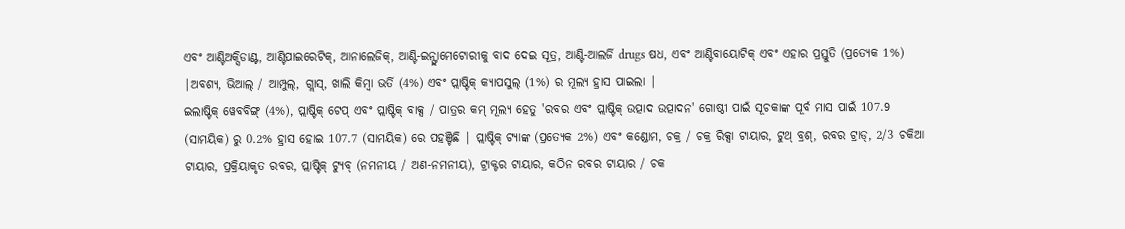ଏବଂ ଆଣ୍ଟିଅକ୍ସିଡାଣ୍ଟ, ଆଣ୍ଟିପାଇରେଟିକ୍, ଆନାଲେଜିକ୍, ଆଣ୍ଟି-ଇନ୍ଫ୍ଲାମେଟୋରୀକୁ ବାଦ ଦେଇ ସୂତ୍ର, ଆଣ୍ଟି-ଆଲର୍ଜି drugs ଷଧ, ଏବଂ ଆଣ୍ଟିବାୟୋଟିକ୍ ଏବଂ ଏହାର ପ୍ରସ୍ତୁତି (ପ୍ରତ୍ୟେକ 1%) |ଅବଶ୍ୟ, ଭିଆଲ୍ / ଆମ୍ପୁଲ୍, ଗ୍ଲାସ୍, ଖାଲି କିମ୍ବା ଭର୍ତି (4%) ଏବଂ ପ୍ଲାଷ୍ଟିକ୍ କ୍ୟାପସୁଲ୍ (1%) ର ମୂଲ୍ୟ ହ୍ରାସ ପାଇଲା |
ଇଲାଷ୍ଟିକ୍ ୱେବବିଙ୍ଗ୍ (4%), ପ୍ଲାଷ୍ଟିକ୍ ଟେପ୍ ଏବଂ ପ୍ଲାଷ୍ଟିକ୍ ବାକ୍ସ / ପାତ୍ରର କମ୍ ମୂଲ୍ୟ ହେତୁ 'ରବର ଏବଂ ପ୍ଲାଷ୍ଟିକ୍ ଉତ୍ପାଦ ଉତ୍ପାଦନ' ଗୋଷ୍ଠୀ ପାଇଁ ସୂଚକାଙ୍କ ପୂର୍ବ ମାସ ପାଇଁ 107.9 (ସାମୟିକ) ରୁ 0.2% ହ୍ରାସ ହୋଇ 107.7 (ସାମୟିକ) ରେ ପହଞ୍ଚିଛି | ପ୍ଲାଷ୍ଟିକ୍ ଟ୍ୟାଙ୍କ (ପ୍ରତ୍ୟେକ 2%) ଏବଂ କଣ୍ଡୋମ, ଚକ୍ର / ଚକ୍ର ରିକ୍ସା ଟାୟାର, ଟୁଥ୍ ବ୍ରଶ୍, ରବର ଟ୍ରାଡ୍, 2/3 ଚକିଆ ଟାୟାର, ପ୍ରକ୍ରିୟାକୃତ ରବର, ପ୍ଲାଷ୍ଟିକ୍ ଟ୍ୟୁବ୍ (ନମନୀୟ / ଅଣ-ନମନୀୟ), ଟ୍ରାକ୍ଟର ଟାୟାର, କଠିନ ରବର ଟାୟାର / ଚକ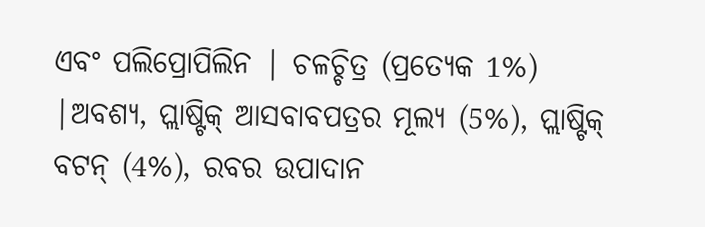ଏବଂ ପଲିପ୍ରୋପିଲିନ | ଚଳଚ୍ଚିତ୍ର (ପ୍ରତ୍ୟେକ 1%) |ଅବଶ୍ୟ, ପ୍ଲାଷ୍ଟିକ୍ ଆସବାବପତ୍ରର ମୂଲ୍ୟ (5%), ପ୍ଲାଷ୍ଟିକ୍ ବଟନ୍ (4%), ରବର ଉପାଦାନ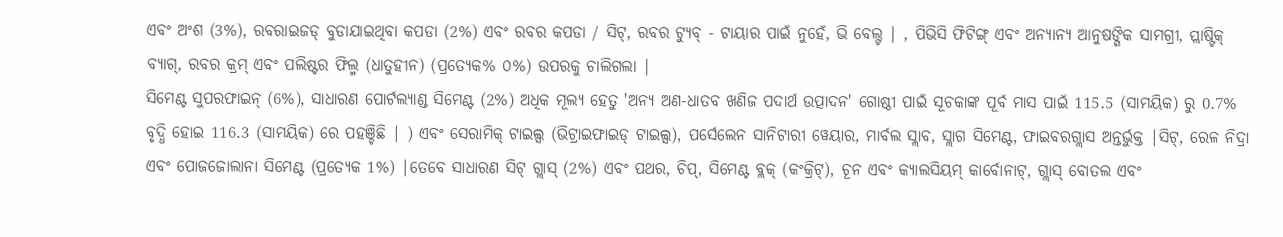ଏବଂ ଅଂଶ (3%), ରବରାଇଜଡ୍ ବୁଡାଯାଇଥିବା କପଡା (2%) ଏବଂ ରବର କପଡା / ସିଟ୍, ରବର ଟ୍ୟୁବ୍ - ଟାୟାର ପାଇଁ ନୁହେଁ, ଭି ବେଲ୍ଟ | , ପିଭିସି ଫିଟିଙ୍ଗ୍ ଏବଂ ଅନ୍ୟାନ୍ୟ ଆନୁଷଙ୍ଗିକ ସାମଗ୍ରୀ, ପ୍ଲାଷ୍ଟିକ୍ ବ୍ୟାଗ୍, ରବର କ୍ରମ୍ ଏବଂ ପଲିଷ୍ଟର ଫିଲ୍ମ (ଧାତୁହୀନ) (ପ୍ରତ୍ୟେକ% ୦%) ଉପରକୁ ଚାଲିଗଲା |
ସିମେଣ୍ଟ ସୁପରଫାଇନ୍ (6%), ସାଧାରଣ ପୋର୍ଟଲ୍ୟାଣ୍ଡ ସିମେଣ୍ଟ (2%) ଅଧିକ ମୂଲ୍ୟ ହେତୁ 'ଅନ୍ୟ ଅଣ-ଧାତବ ଖଣିଜ ପଦାର୍ଥ ଉତ୍ପାଦନ' ଗୋଷ୍ଠୀ ପାଇଁ ସୂଚକାଙ୍କ ପୂର୍ବ ମାସ ପାଇଁ 115.5 (ସାମୟିକ) ରୁ 0.7% ବୃଦ୍ଧି ହୋଇ 116.3 (ସାମୟିକ) ରେ ପହଞ୍ଚିଛି | ) ଏବଂ ସେରାମିକ୍ ଟାଇଲ୍ସ (ଭିଟ୍ରାଇଫାଇଡ୍ ଟାଇଲ୍ସ), ପର୍ସେଲେନ ସାନିଟାରୀ ୱେୟାର, ମାର୍ବଲ ସ୍ଲାବ, ସ୍ଲାଗ ସିମେଣ୍ଟ, ଫାଇବରଗ୍ଲାସ ଅନ୍ତର୍ଭୁକ୍ତ |ସିଟ୍, ରେଳ ନିଦ୍ରା ଏବଂ ପୋଜଜୋଲାନା ସିମେଣ୍ଟ (ପ୍ରତ୍ୟେକ 1%) |ତେବେ ସାଧାରଣ ସିଟ୍ ଗ୍ଲାସ୍ (2%) ଏବଂ ପଥର, ଚିପ୍, ସିମେଣ୍ଟ ବ୍ଲକ୍ (କଂକ୍ରିଟ୍), ଚୂନ ଏବଂ କ୍ୟାଲସିୟମ୍ କାର୍ବୋନାଟ୍, ଗ୍ଲାସ୍ ବୋତଲ ଏବଂ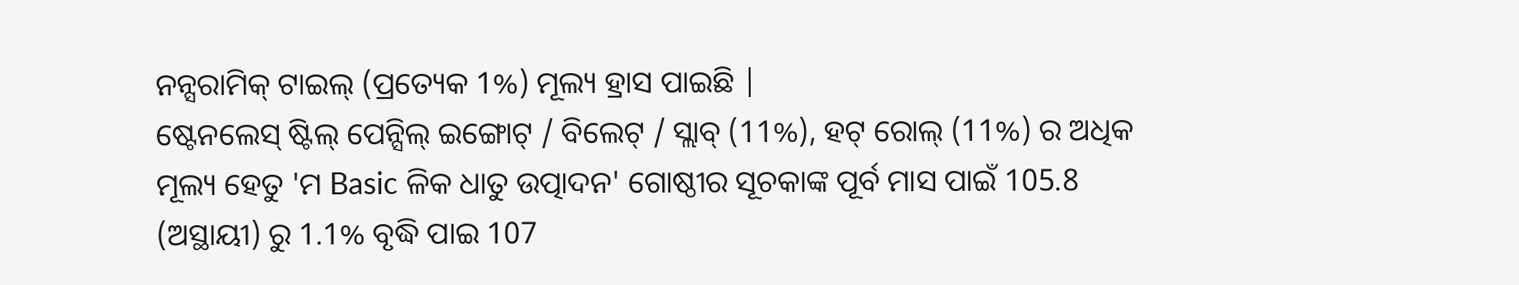ନନ୍ସରାମିକ୍ ଟାଇଲ୍ (ପ୍ରତ୍ୟେକ 1%) ମୂଲ୍ୟ ହ୍ରାସ ପାଇଛି |
ଷ୍ଟେନଲେସ୍ ଷ୍ଟିଲ୍ ପେନ୍ସିଲ୍ ଇଙ୍ଗୋଟ୍ / ବିଲେଟ୍ / ସ୍ଲାବ୍ (11%), ହଟ୍ ରୋଲ୍ (11%) ର ଅଧିକ ମୂଲ୍ୟ ହେତୁ 'ମ Basic ଳିକ ଧାତୁ ଉତ୍ପାଦନ' ଗୋଷ୍ଠୀର ସୂଚକାଙ୍କ ପୂର୍ବ ମାସ ପାଇଁ 105.8 (ଅସ୍ଥାୟୀ) ରୁ 1.1% ବୃଦ୍ଧି ପାଇ 107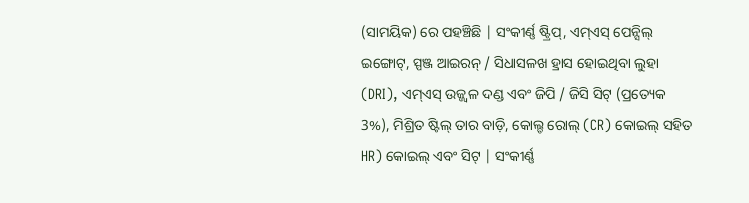(ସାମୟିକ) ରେ ପହଞ୍ଚିଛି | ସଂକୀର୍ଣ୍ଣ ଷ୍ଟ୍ରିପ୍, ଏମ୍ଏସ୍ ପେନ୍ସିଲ୍ ଇଙ୍ଗୋଟ୍, ସ୍ପଞ୍ଜ ଆଇରନ୍ / ସିଧାସଳଖ ହ୍ରାସ ହୋଇଥିବା ଲୁହା (DRI), ଏମ୍ଏସ୍ ଉଜ୍ଜ୍ୱଳ ଦଣ୍ଡ ଏବଂ ଜିପି / ଜିସି ସିଟ୍ (ପ୍ରତ୍ୟେକ 3%), ମିଶ୍ରିତ ଷ୍ଟିଲ୍ ତାର ବାଡ଼ି, କୋଲ୍ଡ ରୋଲ୍ (CR) କୋଇଲ୍ ସହିତ HR) କୋଇଲ୍ ଏବଂ ସିଟ୍ | ସଂକୀର୍ଣ୍ଣ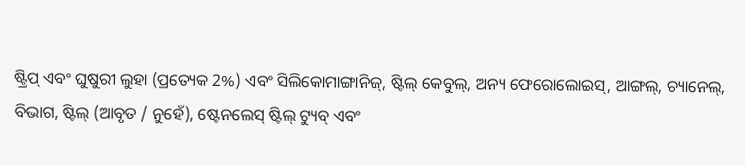ଷ୍ଟ୍ରିପ୍ ଏବଂ ଘୁଷୁରୀ ଲୁହା (ପ୍ରତ୍ୟେକ 2%) ଏବଂ ସିଲିକୋମାଙ୍ଗାନିଜ୍, ଷ୍ଟିଲ୍ କେବୁଲ୍, ଅନ୍ୟ ଫେରୋଲୋଇସ୍, ଆଙ୍ଗଲ୍, ଚ୍ୟାନେଲ୍, ବିଭାଗ, ଷ୍ଟିଲ୍ (ଆବୃତ / ନୁହେଁ), ଷ୍ଟେନଲେସ୍ ଷ୍ଟିଲ୍ ଟ୍ୟୁବ୍ ଏବଂ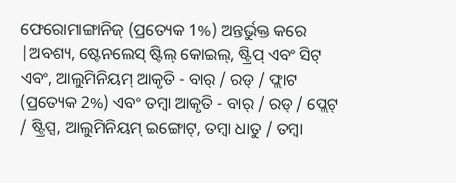ଫେରୋମାଙ୍ଗାନିଜ୍ (ପ୍ରତ୍ୟେକ 1%) ଅନ୍ତର୍ଭୁକ୍ତ କରେ |ଅବଶ୍ୟ, ଷ୍ଟେନଲେସ୍ ଷ୍ଟିଲ୍ କୋଇଲ୍, ଷ୍ଟ୍ରିପ୍ ଏବଂ ସିଟ୍ ଏବଂ, ଆଲୁମିନିୟମ୍ ଆକୃତି - ବାର୍ / ରଡ୍ / ଫ୍ଲାଟ (ପ୍ରତ୍ୟେକ 2%) ଏବଂ ତମ୍ବା ଆକୃତି - ବାର୍ / ରଡ୍ / ପ୍ଲେଟ୍ / ଷ୍ଟ୍ରିପ୍ସ, ଆଲୁମିନିୟମ୍ ଇଙ୍ଗୋଟ୍, ତମ୍ବା ଧାତୁ / ତମ୍ବା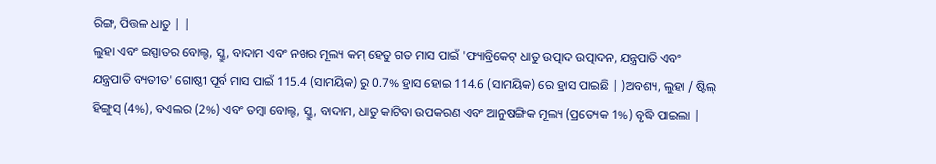ରିଙ୍ଗ, ପିତ୍ତଳ ଧାତୁ | |
ଲୁହା ଏବଂ ଇସ୍ପାତର ବୋଲ୍ଟ, ସ୍କ୍ରୁ, ବାଦାମ ଏବଂ ନଖର ମୂଲ୍ୟ କମ୍ ହେତୁ ଗତ ମାସ ପାଇଁ 'ଫ୍ୟାବ୍ରିକେଟ୍ ଧାତୁ ଉତ୍ପାଦ ଉତ୍ପାଦନ, ଯନ୍ତ୍ରପାତି ଏବଂ ଯନ୍ତ୍ରପାତି ବ୍ୟତୀତ' ଗୋଷ୍ଠୀ ପୂର୍ବ ମାସ ପାଇଁ 115.4 (ସାମୟିକ) ରୁ 0.7% ହ୍ରାସ ହୋଇ 114.6 (ସାମୟିକ) ରେ ହ୍ରାସ ପାଇଛି | )ଅବଶ୍ୟ, ଲୁହା / ଷ୍ଟିଲ୍ ହିଙ୍ଗୁସ୍ (4%), ବଏଲର (2%) ଏବଂ ତମ୍ବା ବୋଲ୍ଟ, ସ୍କ୍ରୁ, ବାଦାମ, ଧାତୁ କାଟିବା ଉପକରଣ ଏବଂ ଆନୁଷଙ୍ଗିକ ମୂଲ୍ୟ (ପ୍ରତ୍ୟେକ 1%) ବୃଦ୍ଧି ପାଇଲା |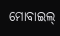ମୋବାଇଲ୍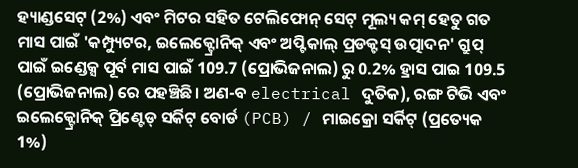ହ୍ୟାଣ୍ଡସେଟ୍ (2%) ଏବଂ ମିଟର ସହିତ ଟେଲିଫୋନ୍ ସେଟ୍ ମୂଲ୍ୟ କମ୍ ହେତୁ ଗତ ମାସ ପାଇଁ 'କମ୍ପ୍ୟୁଟର, ଇଲେକ୍ଟ୍ରୋନିକ୍ ଏବଂ ଅପ୍ଟିକାଲ୍ ପ୍ରଡକ୍ଟସ୍ ଉତ୍ପାଦନ' ଗ୍ରୁପ୍ ପାଇଁ ଇଣ୍ଡେକ୍ସ ପୂର୍ବ ମାସ ପାଇଁ 109.7 (ପ୍ରୋଭିଜନାଲ) ରୁ 0.2% ହ୍ରାସ ପାଇ 109.5 (ପ୍ରୋଭିଜନାଲ) ରେ ପହଞ୍ଚିଛି। ଅଣ-ବ electrical ଦୁତିକ), ରଙ୍ଗ ଟିଭି ଏବଂ ଇଲେକ୍ଟ୍ରୋନିକ୍ ପ୍ରିଣ୍ଟେଡ୍ ସର୍କିଟ୍ ବୋର୍ଡ (PCB) / ମାଇକ୍ରୋ ସର୍କିଟ୍ (ପ୍ରତ୍ୟେକ 1%)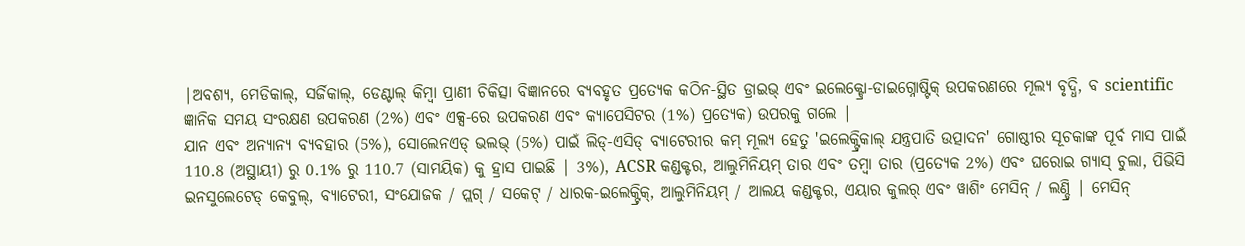|ଅବଶ୍ୟ, ମେଡିକାଲ୍, ସର୍ଜିକାଲ୍, ଡେଣ୍ଟାଲ୍ କିମ୍ବା ପ୍ରାଣୀ ଚିକିତ୍ସା ବିଜ୍ଞାନରେ ବ୍ୟବହୃତ ପ୍ରତ୍ୟେକ କଠିନ-ସ୍ଥିତ ଡ୍ରାଇଭ୍ ଏବଂ ଇଲେକ୍ଟ୍ରୋ-ଡାଇଗ୍ନୋଷ୍ଟିକ୍ ଉପକରଣରେ ମୂଲ୍ୟ ବୃଦ୍ଧି, ବ scientific ଜ୍ଞାନିକ ସମୟ ସଂରକ୍ଷଣ ଉପକରଣ (2%) ଏବଂ ଏକ୍ସ-ରେ ଉପକରଣ ଏବଂ କ୍ୟାପେସିଟର (1%) ପ୍ରତ୍ୟେକ) ଉପରକୁ ଗଲେ |
ଯାନ ଏବଂ ଅନ୍ୟାନ୍ୟ ବ୍ୟବହାର (5%), ସୋଲେନଏଡ୍ ଭଲଭ୍ (5%) ପାଇଁ ଲିଡ୍-ଏସିଡ୍ ବ୍ୟାଟେରୀର କମ୍ ମୂଲ୍ୟ ହେତୁ 'ଇଲେକ୍ଟ୍ରିକାଲ୍ ଯନ୍ତ୍ରପାତି ଉତ୍ପାଦନ' ଗୋଷ୍ଠୀର ସୂଚକାଙ୍କ ପୂର୍ବ ମାସ ପାଇଁ 110.8 (ଅସ୍ଥାୟୀ) ରୁ 0.1% ରୁ 110.7 (ସାମୟିକ) କୁ ହ୍ରାସ ପାଇଛି | 3%), ACSR କଣ୍ଡକ୍ଟର, ଆଲୁମିନିୟମ୍ ତାର ଏବଂ ତମ୍ବା ତାର (ପ୍ରତ୍ୟେକ 2%) ଏବଂ ଘରୋଇ ଗ୍ୟାସ୍ ଚୁଲା, ପିଭିସି ଇନସୁଲେଟେଡ୍ କେବୁଲ୍, ବ୍ୟାଟେରୀ, ସଂଯୋଜକ / ପ୍ଲଗ୍ / ସକେଟ୍ / ଧାରକ-ଇଲେକ୍ଟ୍ରିକ୍, ଆଲୁମିନିୟମ୍ / ଆଲୟ କଣ୍ଡକ୍ଟର, ଏୟାର କୁଲର୍ ଏବଂ ୱାଶିଂ ମେସିନ୍ / ଲଣ୍ଡ୍ରି | ମେସିନ୍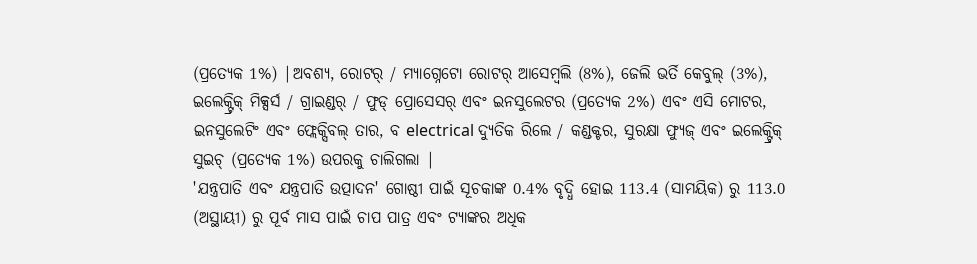(ପ୍ରତ୍ୟେକ 1%) |ଅବଶ୍ୟ, ରୋଟର୍ / ମ୍ୟାଗ୍ନେଟୋ ରୋଟର୍ ଆସେମ୍ବଲି (8%), ଜେଲି ଭର୍ତି କେବୁଲ୍ (3%), ଇଲେକ୍ଟ୍ରିକ୍ ମିକ୍ସର୍ସ / ଗ୍ରାଇଣ୍ଡର୍ / ଫୁଡ୍ ପ୍ରୋସେସର୍ ଏବଂ ଇନସୁଲେଟର (ପ୍ରତ୍ୟେକ 2%) ଏବଂ ଏସି ମୋଟର, ଇନସୁଲେଟିଂ ଏବଂ ଫ୍ଲେକ୍ସିବଲ୍ ତାର, ବ electrical ଦ୍ୟୁତିକ ରିଲେ / କଣ୍ଡକ୍ଟର, ସୁରକ୍ଷା ଫ୍ୟୁଜ୍ ଏବଂ ଇଲେକ୍ଟ୍ରିକ୍ ସୁଇଚ୍ (ପ୍ରତ୍ୟେକ 1%) ଉପରକୁ ଚାଲିଗଲା |
'ଯନ୍ତ୍ରପାତି ଏବଂ ଯନ୍ତ୍ରପାତି ଉତ୍ପାଦନ' ଗୋଷ୍ଠୀ ପାଇଁ ସୂଚକାଙ୍କ 0.4% ବୃଦ୍ଧି ହୋଇ 113.4 (ସାମୟିକ) ରୁ 113.0 (ଅସ୍ଥାୟୀ) ରୁ ପୂର୍ବ ମାସ ପାଇଁ ଚାପ ପାତ୍ର ଏବଂ ଟ୍ୟାଙ୍କର ଅଧିକ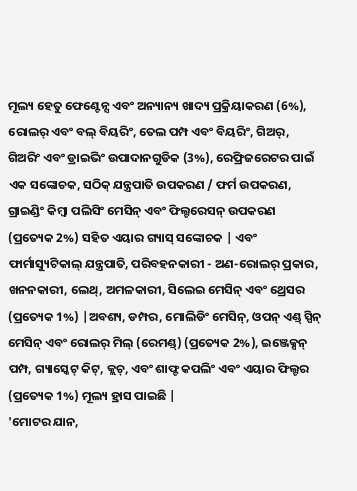ମୂଲ୍ୟ ହେତୁ ଫେଣ୍ଟେନ୍ସ ଏବଂ ଅନ୍ୟାନ୍ୟ ଖାଦ୍ୟ ପ୍ରକ୍ରିୟାକରଣ (6%), ରୋଲର୍ ଏବଂ ବଲ୍ ବିୟରିଂ, ତେଲ ପମ୍ପ ଏବଂ ବିୟରିଂ, ଗିଅର୍, ଗିଅରିଂ ଏବଂ ଡ୍ରାଇଭିଂ ଉପାଦାନଗୁଡିକ (3%), ରେଫ୍ରିଜରେଟର ପାଇଁ ଏକ ସଙ୍କୋଚକ, ସଠିକ୍ ଯନ୍ତ୍ରପାତି ଉପକରଣ / ଫର୍ମ ଉପକରଣ, ଗ୍ରାଇଣ୍ଡିଂ କିମ୍ବା ପଲିସିଂ ମେସିନ୍ ଏବଂ ଫିଲ୍ଟରେସନ୍ ଉପକରଣ (ପ୍ରତ୍ୟେକ 2%) ସହିତ ଏୟାର ଗ୍ୟାସ୍ ସଙ୍କୋଚକ | ଏବଂ ଫାର୍ମାସ୍ୟୁଟିକାଲ୍ ଯନ୍ତ୍ରପାତି, ପରିବହନକାରୀ - ଅଣ-ରୋଲର୍ ପ୍ରକାର, ଖନନକାରୀ, ଲେଥ୍, ଅମଳକାରୀ, ସିଲେଇ ମେସିନ୍ ଏବଂ ଥ୍ରେସର (ପ୍ରତ୍ୟେକ 1%) |ଅବଶ୍ୟ, ଡମ୍ପର, ମୋଲିଡିଂ ମେସିନ୍, ଓପନ୍ ଏଣ୍ଡ୍ ସ୍ପିନ୍ ମେସିନ୍ ଏବଂ ରୋଲର୍ ମିଲ୍ (ରେମଣ୍ଡ୍) (ପ୍ରତ୍ୟେକ 2%), ଇଞ୍ଜେକ୍ସନ୍ ପମ୍ପ, ଗ୍ୟାସ୍କେଟ୍ କିଟ୍, କ୍ଲଚ୍, ଏବଂ ଶାଫ୍ଟ କପଲିଂ ଏବଂ ଏୟାର ଫିଲ୍ଟର (ପ୍ରତ୍ୟେକ 1%) ମୂଲ୍ୟ ହ୍ରାସ ପାଇଛି |
'ମୋଟର ଯାନ,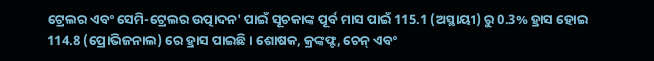ଟ୍ରେଲର ଏବଂ ସେମି-ଟ୍ରେଲର ଉତ୍ପାଦନ' ପାଇଁ ସୂଚକାଙ୍କ ପୂର୍ବ ମାସ ପାଇଁ 115.1 (ଅସ୍ଥାୟୀ) ରୁ 0.3% ହ୍ରାସ ହୋଇ 114.8 (ପ୍ରୋଭିଜନାଲ) ରେ ହ୍ରାସ ପାଇଛି। ଶୋଷକ, କ୍ରଙ୍କଫ୍ଟ, ଚେନ୍ ଏବଂ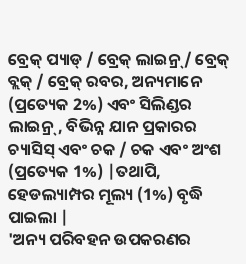ବ୍ରେକ୍ ପ୍ୟାଡ୍ / ବ୍ରେକ୍ ଲାଇନ୍ର୍ / ବ୍ରେକ୍ ବ୍ଲକ୍ / ବ୍ରେକ୍ ରବର, ଅନ୍ୟମାନେ (ପ୍ରତ୍ୟେକ 2%) ଏବଂ ସିଲିଣ୍ଡର ଲାଇନ୍ର୍, ବିଭିନ୍ନ ଯାନ ପ୍ରକାରର ଚ୍ୟାସିସ୍ ଏବଂ ଚକ / ଚକ ଏବଂ ଅଂଶ (ପ୍ରତ୍ୟେକ 1%) |ତଥାପି, ହେଡଲ୍ୟାମ୍ପର ମୂଲ୍ୟ (1%) ବୃଦ୍ଧି ପାଇଲା |
'ଅନ୍ୟ ପରିବହନ ଉପକରଣର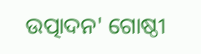ଉତ୍ପାଦନ' ଗୋଷ୍ଠୀ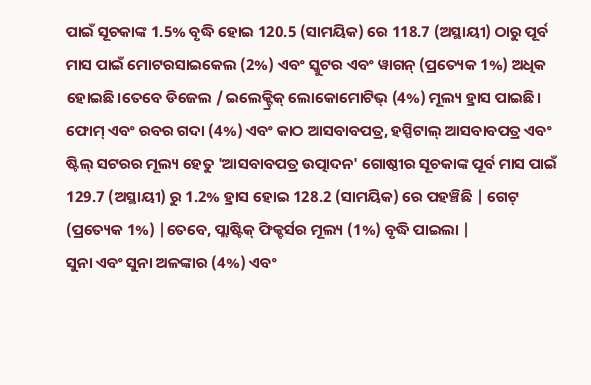ପାଇଁ ସୂଚକାଙ୍କ 1.5% ବୃଦ୍ଧି ହୋଇ 120.5 (ସାମୟିକ) ରେ 118.7 (ଅସ୍ଥାୟୀ) ଠାରୁ ପୂର୍ବ ମାସ ପାଇଁ ମୋଟରସାଇକେଲ (2%) ଏବଂ ସ୍କୁଟର ଏବଂ ୱାଗନ୍ (ପ୍ରତ୍ୟେକ 1%) ଅଧିକ ହୋଇଛି।ତେବେ ଡିଜେଲ / ଇଲେକ୍ଟ୍ରିକ୍ ଲୋକୋମୋଟିଭ୍ (4%) ମୂଲ୍ୟ ହ୍ରାସ ପାଇଛି।
ଫୋମ୍ ଏବଂ ରବର ଗଦା (4%) ଏବଂ କାଠ ଆସବାବପତ୍ର, ହସ୍ପିଟାଲ୍ ଆସବାବପତ୍ର ଏବଂ ଷ୍ଟିଲ୍ ସଟରର ମୂଲ୍ୟ ହେତୁ 'ଆସବାବପତ୍ର ଉତ୍ପାଦନ' ଗୋଷ୍ଠୀର ସୂଚକାଙ୍କ ପୂର୍ବ ମାସ ପାଇଁ 129.7 (ଅସ୍ଥାୟୀ) ରୁ 1.2% ହ୍ରାସ ହୋଇ 128.2 (ସାମୟିକ) ରେ ପହଞ୍ଚିଛି | ଗେଟ୍ (ପ୍ରତ୍ୟେକ 1%) |ତେବେ, ପ୍ଲାଷ୍ଟିକ୍ ଫିକ୍ଚର୍ସର ମୂଲ୍ୟ (1%) ବୃଦ୍ଧି ପାଇଲା |
ସୁନା ଏବଂ ସୁନା ଅଳଙ୍କାର (4%) ଏବଂ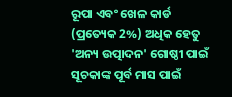ରୂପା ଏବଂ ଖେଳ କାର୍ଡ (ପ୍ରତ୍ୟେକ 2%) ଅଧିକ ହେତୁ 'ଅନ୍ୟ ଉତ୍ପାଦନ' ଗୋଷ୍ଠୀ ପାଇଁ ସୂଚକାଙ୍କ ପୂର୍ବ ମାସ ପାଇଁ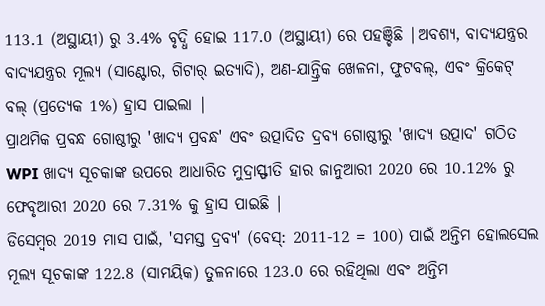113.1 (ଅସ୍ଥାୟୀ) ରୁ 3.4% ବୃଦ୍ଧି ହୋଇ 117.0 (ଅସ୍ଥାୟୀ) ରେ ପହଞ୍ଚିଛି |ଅବଶ୍ୟ, ବାଦ୍ୟଯନ୍ତ୍ରର ବାଦ୍ୟଯନ୍ତ୍ରର ମୂଲ୍ୟ (ସାଣ୍ଟୋର, ଗିଟାର୍ ଇତ୍ୟାଦି), ଅଣ-ଯାନ୍ତ୍ରିକ ଖେଳନା, ଫୁଟବଲ୍, ଏବଂ କ୍ରିକେଟ୍ ବଲ୍ (ପ୍ରତ୍ୟେକ 1%) ହ୍ରାସ ପାଇଲା |
ପ୍ରାଥମିକ ପ୍ରବନ୍ଧ ଗୋଷ୍ଠୀରୁ 'ଖାଦ୍ୟ ପ୍ରବନ୍ଧ' ଏବଂ ଉତ୍ପାଦିତ ଦ୍ରବ୍ୟ ଗୋଷ୍ଠୀରୁ 'ଖାଦ୍ୟ ଉତ୍ପାଦ' ଗଠିତ WPI ଖାଦ୍ୟ ସୂଚକାଙ୍କ ଉପରେ ଆଧାରିତ ମୁଦ୍ରାସ୍ଫୀତି ହାର ଜାନୁଆରୀ 2020 ରେ 10.12% ରୁ ଫେବୃଆରୀ 2020 ରେ 7.31% କୁ ହ୍ରାସ ପାଇଛି |
ଡିସେମ୍ବର 2019 ମାସ ପାଇଁ, 'ସମସ୍ତ ଦ୍ରବ୍ୟ' (ବେସ୍: 2011-12 = 100) ପାଇଁ ଅନ୍ତିମ ହୋଲସେଲ ମୂଲ୍ୟ ସୂଚକାଙ୍କ 122.8 (ସାମୟିକ) ତୁଳନାରେ 123.0 ରେ ରହିଥିଲା ଏବଂ ଅନ୍ତିମ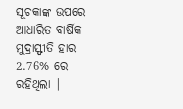ସୂଚକାଙ୍କ ଉପରେ ଆଧାରିତ ବାର୍ଷିକ ମୁଦ୍ରାସ୍ଫୀତି ହାର 2.76% ରେ ରହିଥିଲା |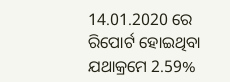14.01.2020 ରେ ରିପୋର୍ଟ ହୋଇଥିବା ଯଥାକ୍ରମେ 2.59%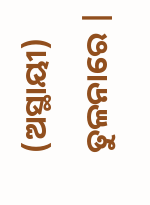(ଅସ୍ଥାୟୀ) ତୁଳନାରେ |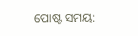ପୋଷ୍ଟ ସମୟ: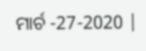ମାର୍ଚ -27-2020 |